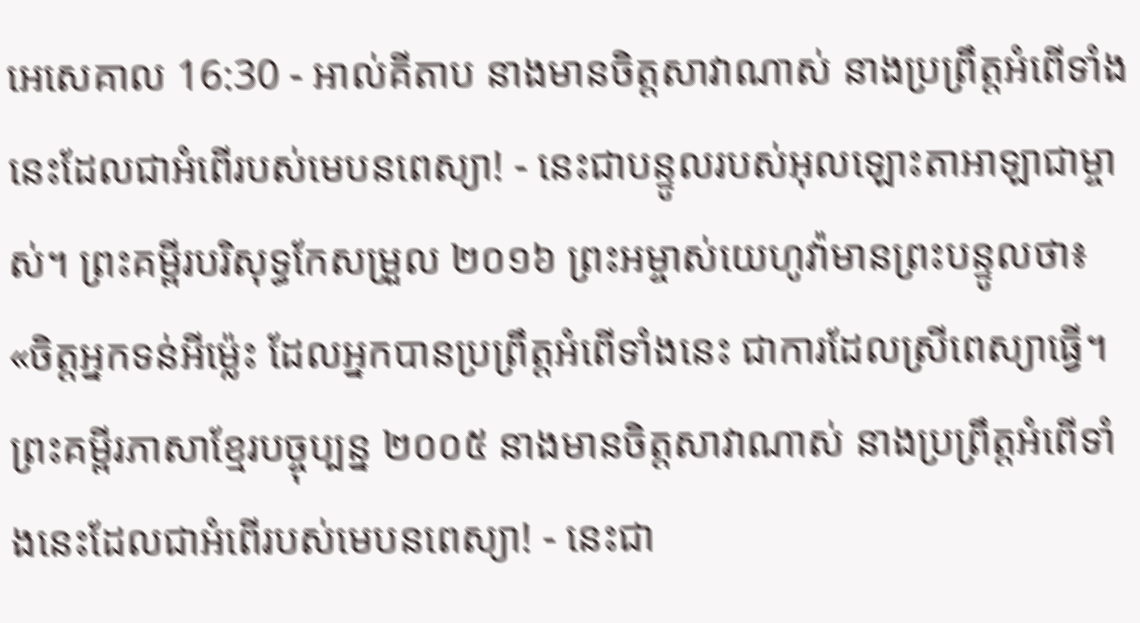អេសេគាល 16:30 - អាល់គីតាប នាងមានចិត្តសាវាណាស់ នាងប្រព្រឹត្តអំពើទាំងនេះដែលជាអំពើរបស់មេបនពេស្យា! - នេះជាបន្ទូលរបស់អុលឡោះតាអាឡាជាម្ចាស់។ ព្រះគម្ពីរបរិសុទ្ធកែសម្រួល ២០១៦ ព្រះអម្ចាស់យេហូវ៉ាមានព្រះបន្ទូលថា៖ «ចិត្តអ្នកទន់អីម៉្លេះ ដែលអ្នកបានប្រព្រឹត្តអំពើទាំងនេះ ជាការដែលស្រីពេស្យាធ្វើ។ ព្រះគម្ពីរភាសាខ្មែរបច្ចុប្បន្ន ២០០៥ នាងមានចិត្តសាវាណាស់ នាងប្រព្រឹត្តអំពើទាំងនេះដែលជាអំពើរបស់មេបនពេស្យា! - នេះជា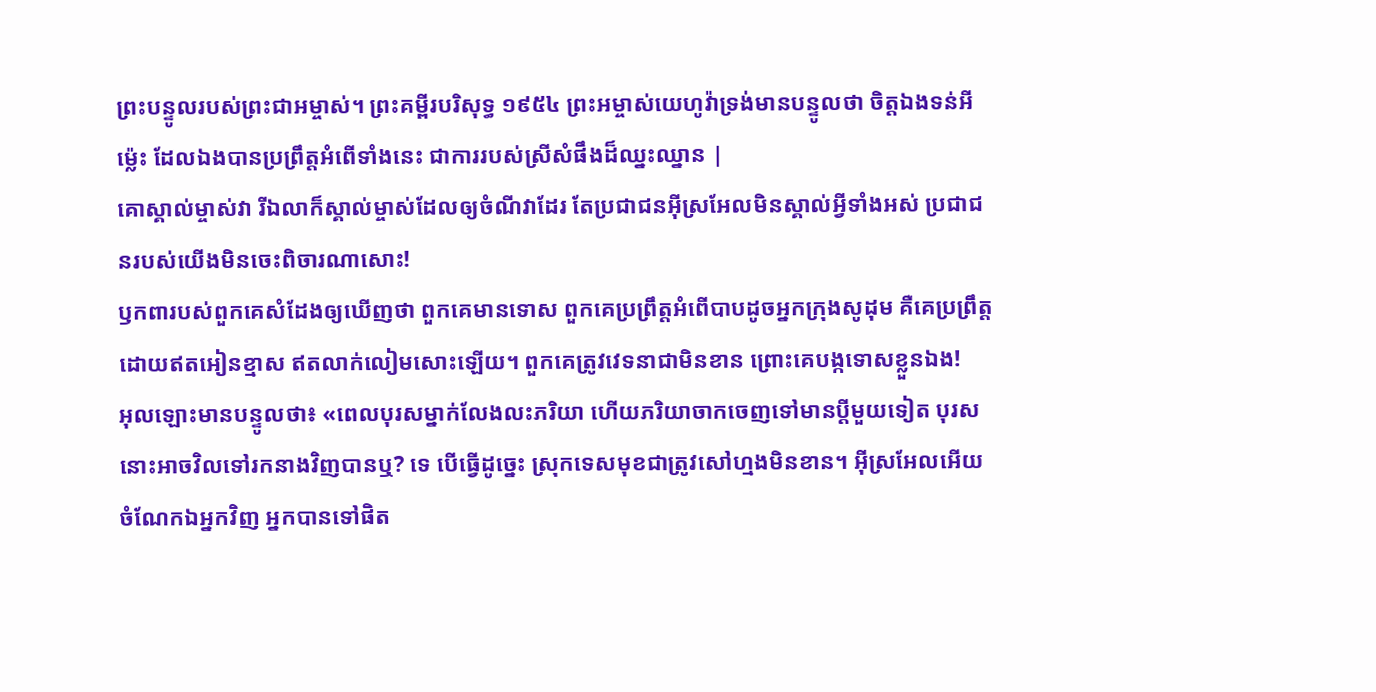ព្រះបន្ទូលរបស់ព្រះជាអម្ចាស់។ ព្រះគម្ពីរបរិសុទ្ធ ១៩៥៤ ព្រះអម្ចាស់យេហូវ៉ាទ្រង់មានបន្ទូលថា ចិត្តឯងទន់អីម៉្លេះ ដែលឯងបានប្រព្រឹត្តអំពើទាំងនេះ ជាការរបស់ស្រីសំផឹងដ៏ឈ្នះឈ្នាន |
គោស្គាល់ម្ចាស់វា រីឯលាក៏ស្គាល់ម្ចាស់ដែលឲ្យចំណីវាដែរ តែប្រជាជនអ៊ីស្រអែលមិនស្គាល់អ្វីទាំងអស់ ប្រជាជនរបស់យើងមិនចេះពិចារណាសោះ!
ឫកពារបស់ពួកគេសំដែងឲ្យឃើញថា ពួកគេមានទោស ពួកគេប្រព្រឹត្តអំពើបាបដូចអ្នកក្រុងសូដុម គឺគេប្រព្រឹត្តដោយឥតអៀនខ្មាស ឥតលាក់លៀមសោះឡើយ។ ពួកគេត្រូវវេទនាជាមិនខាន ព្រោះគេបង្កទោសខ្លួនឯង!
អុលឡោះមានបន្ទូលថា៖ «ពេលបុរសម្នាក់លែងលះភរិយា ហើយភរិយាចាកចេញទៅមានប្ដីមួយទៀត បុរសនោះអាចវិលទៅរកនាងវិញបានឬ? ទេ បើធ្វើដូច្នេះ ស្រុកទេសមុខជាត្រូវសៅហ្មងមិនខាន។ អ៊ីស្រអែលអើយ ចំណែកឯអ្នកវិញ អ្នកបានទៅផិត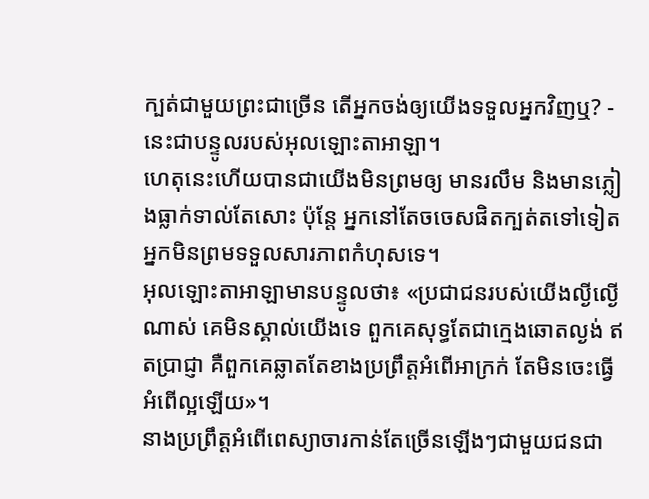ក្បត់ជាមួយព្រះជាច្រើន តើអ្នកចង់ឲ្យយើងទទួលអ្នកវិញឬ? - នេះជាបន្ទូលរបស់អុលឡោះតាអាឡា។
ហេតុនេះហើយបានជាយើងមិនព្រមឲ្យ មានរលឹម និងមានភ្លៀងធ្លាក់ទាល់តែសោះ ប៉ុន្តែ អ្នកនៅតែចចេសផិតក្បត់តទៅទៀត អ្នកមិនព្រមទទួលសារភាពកំហុសទេ។
អុលឡោះតាអាឡាមានបន្ទូលថា៖ «ប្រជាជនរបស់យើងល្ងីល្ងើណាស់ គេមិនស្គាល់យើងទេ ពួកគេសុទ្ធតែជាក្មេងឆោតល្ងង់ ឥតប្រាជ្ញា គឺពួកគេឆ្លាតតែខាងប្រព្រឹត្តអំពើអាក្រក់ តែមិនចេះធ្វើអំពើល្អឡើយ»។
នាងប្រព្រឹត្តអំពើពេស្យាចារកាន់តែច្រើនឡើងៗជាមួយជនជា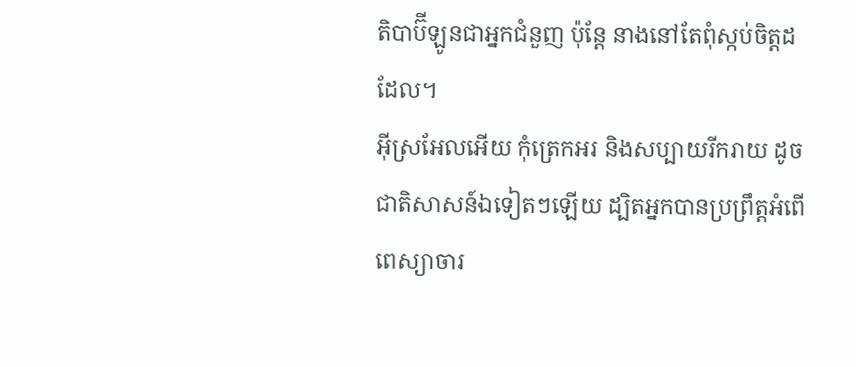តិបាប៊ីឡូនជាអ្នកជំនួញ ប៉ុន្តែ នាងនៅតែពុំស្កប់ចិត្តដដែល។
អ៊ីស្រអែលអើយ កុំត្រេកអរ និងសប្បាយរីករាយ ដូចជាតិសាសន៍ឯទៀតៗឡើយ ដ្បិតអ្នកបានប្រព្រឹត្តអំពើពេស្យាចារ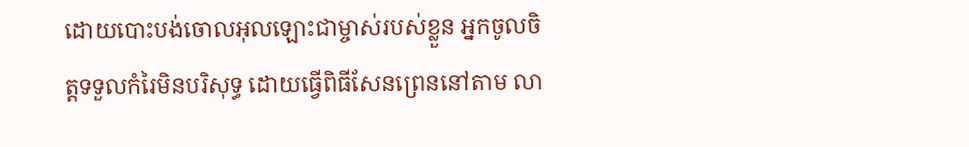ដោយបោះបង់ចោលអុលឡោះជាម្ចាស់របស់ខ្លួន អ្នកចូលចិត្តទទួលកំរៃមិនបរិសុទ្ធ ដោយធ្វើពិធីសែនព្រេននៅតាម លា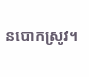នបោកស្រូវ។